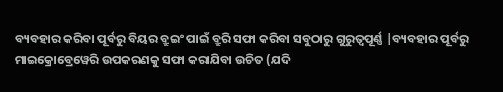ବ୍ୟବହାର କରିବା ପୂର୍ବରୁ ବିୟର ବ୍ରୁଇଂ ପାଇଁ ବ୍ରୁରି ସଫା କରିବା ସବୁଠାରୁ ଗୁରୁତ୍ୱପୂର୍ଣ୍ଣ |ବ୍ୟବହାର ପୂର୍ବରୁ ମାଇକ୍ରୋବ୍ରେୱେରି ଉପକରଣକୁ ସଫା କରାଯିବା ଉଚିତ (ଯଦି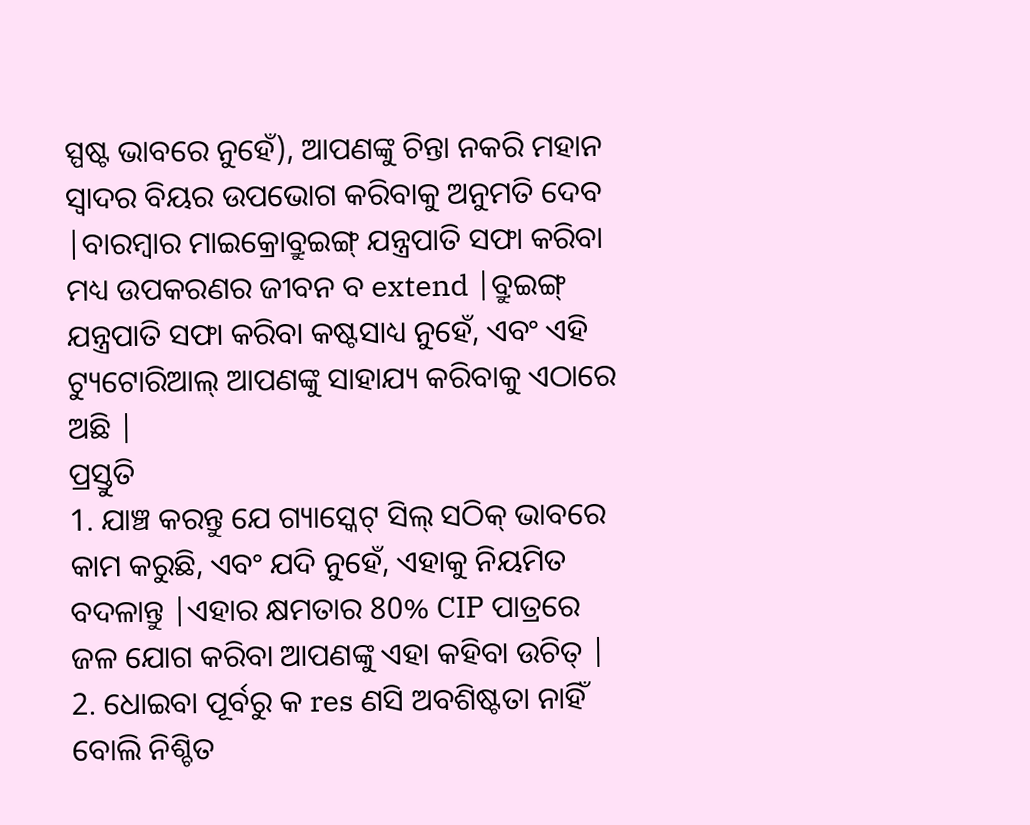ସ୍ପଷ୍ଟ ଭାବରେ ନୁହେଁ), ଆପଣଙ୍କୁ ଚିନ୍ତା ନକରି ମହାନ ସ୍ୱାଦର ବିୟର ଉପଭୋଗ କରିବାକୁ ଅନୁମତି ଦେବ |ବାରମ୍ବାର ମାଇକ୍ରୋବ୍ରୁଇଙ୍ଗ୍ ଯନ୍ତ୍ରପାତି ସଫା କରିବା ମଧ୍ୟ ଉପକରଣର ଜୀବନ ବ extend |ବ୍ରୁଇଙ୍ଗ୍ ଯନ୍ତ୍ରପାତି ସଫା କରିବା କଷ୍ଟସାଧ୍ୟ ନୁହେଁ, ଏବଂ ଏହି ଟ୍ୟୁଟୋରିଆଲ୍ ଆପଣଙ୍କୁ ସାହାଯ୍ୟ କରିବାକୁ ଏଠାରେ ଅଛି |
ପ୍ରସ୍ତୁତି
1. ଯାଞ୍ଚ କରନ୍ତୁ ଯେ ଗ୍ୟାସ୍କେଟ୍ ସିଲ୍ ସଠିକ୍ ଭାବରେ କାମ କରୁଛି, ଏବଂ ଯଦି ନୁହେଁ, ଏହାକୁ ନିୟମିତ ବଦଳାନ୍ତୁ |ଏହାର କ୍ଷମତାର 80% CIP ପାତ୍ରରେ ଜଳ ଯୋଗ କରିବା ଆପଣଙ୍କୁ ଏହା କହିବା ଉଚିତ୍ |
2. ଧୋଇବା ପୂର୍ବରୁ କ res ଣସି ଅବଶିଷ୍ଟତା ନାହିଁ ବୋଲି ନିଶ୍ଚିତ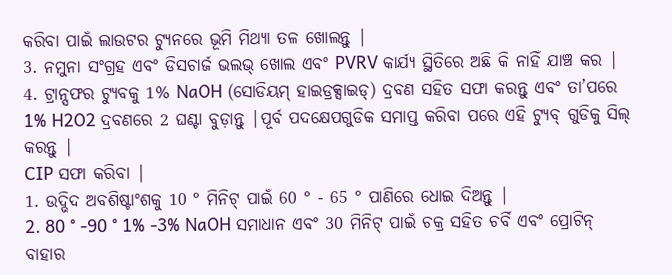କରିବା ପାଇଁ ଲାଉଟର ଟ୍ୟୁନରେ ଭୂମି ମିଥ୍ୟା ତଳ ଖୋଲନ୍ତୁ |
3. ନମୁନା ସଂଗ୍ରହ ଏବଂ ଡିସଚାର୍ଜ ଭଲଭ୍ ଖୋଲ ଏବଂ PVRV କାର୍ଯ୍ୟ ସ୍ଥିତିରେ ଅଛି କି ନାହିଁ ଯାଞ୍ଚ କର |
4. ଟ୍ରାନ୍ସଫର ଟ୍ୟୁବକୁ 1% NaOH (ସୋଡିୟମ୍ ହାଇଡ୍ରକ୍ସାଇଡ୍) ଦ୍ରବଣ ସହିତ ସଫା କରନ୍ତୁ ଏବଂ ତା’ପରେ 1% H2O2 ଦ୍ରବଣରେ 2 ଘଣ୍ଟା ବୁଡ଼ାନ୍ତୁ |ପୂର୍ବ ପଦକ୍ଷେପଗୁଡିକ ସମାପ୍ତ କରିବା ପରେ ଏହି ଟ୍ୟୁବ୍ ଗୁଡିକୁ ସିଲ୍ କରନ୍ତୁ |
CIP ସଫା କରିବା |
1. ଉଦ୍ଭିଦ ଅବଶିଷ୍ଟାଂଶକୁ 10 ° ମିନିଟ୍ ପାଇଁ 60 ° - 65 ° ପାଣିରେ ଧୋଇ ଦିଅନ୍ତୁ |
2. 80 ° -90 ° 1% -3% NaOH ସମାଧାନ ଏବଂ 30 ମିନିଟ୍ ପାଇଁ ଚକ୍ର ସହିତ ଚର୍ବି ଏବଂ ପ୍ରୋଟିନ୍ ବାହାର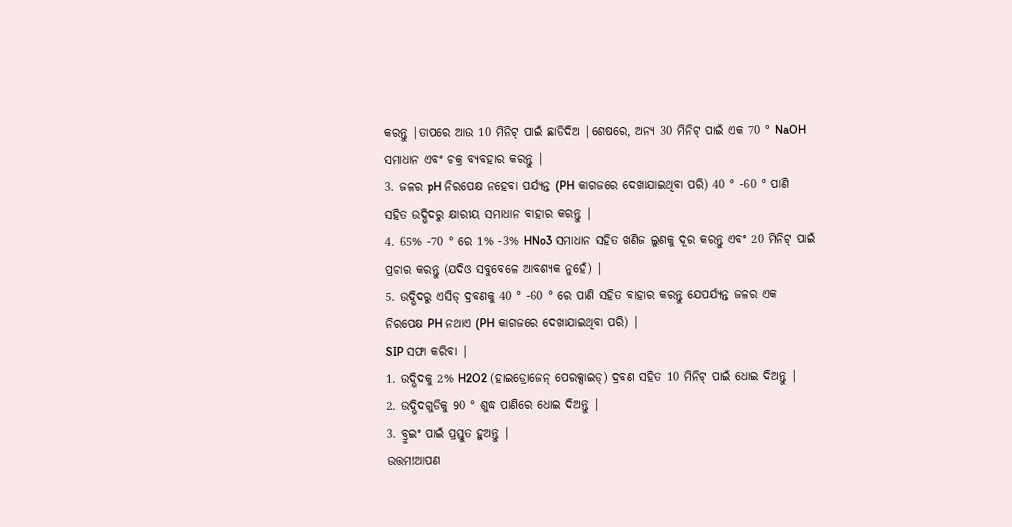କରନ୍ତୁ |ତାପରେ ଆଉ 10 ମିନିଟ୍ ପାଇଁ ଛାଡିଦିଅ |ଶେଷରେ, ଅନ୍ୟ 30 ମିନିଟ୍ ପାଇଁ ଏକ 70 ° NaOH ସମାଧାନ ଏବଂ ଚକ୍ର ବ୍ୟବହାର କରନ୍ତୁ |
3. ଜଳର pH ନିରପେକ୍ଷ ନହେବା ପର୍ଯ୍ୟନ୍ତ (PH କାଗଜରେ ଦେଖାଯାଇଥିବା ପରି) 40 ° -60 ° ପାଣି ସହିତ ଉଦ୍ଭିଦରୁ କ୍ଷାରୀୟ ସମାଧାନ ବାହାର କରନ୍ତୁ |
4. 65% -70 ° ରେ 1% -3% HNo3 ସମାଧାନ ସହିତ ଖଣିଜ ଲୁଣକୁ ଦୂର କରନ୍ତୁ ଏବଂ 20 ମିନିଟ୍ ପାଇଁ ପ୍ରଚାର କରନ୍ତୁ (ଯଦିଓ ସବୁବେଳେ ଆବଶ୍ୟକ ନୁହେଁ) |
5. ଉଦ୍ଭିଦରୁ ଏସିଡ୍ ଦ୍ରବଣକୁ 40 ° -60 ° ରେ ପାଣି ସହିତ ବାହାର କରନ୍ତୁ ଯେପର୍ଯ୍ୟନ୍ତ ଜଳର ଏକ ନିରପେକ୍ଷ PH ନଥାଏ (PH କାଗଜରେ ଦେଖାଯାଇଥିବା ପରି) |
SIP ସଫା କରିବା |
1. ଉଦ୍ଭିଦକୁ 2% H2O2 (ହାଇଡ୍ରୋଜେନ୍ ପେରକ୍ସାଇଡ୍) ଦ୍ରବଣ ସହିତ 10 ମିନିଟ୍ ପାଇଁ ଧୋଇ ଦିଅନ୍ତୁ |
2. ଉଦ୍ଭିଦଗୁଡିକୁ 90 ° ଶୁଦ୍ଧ ପାଣିରେ ଧୋଇ ଦିଅନ୍ତୁ |
3. ବ୍ରୁଇଂ ପାଇଁ ପ୍ରସ୍ତୁତ ହୁଅନ୍ତୁ |
ଉତ୍ତମ!ଆପଣ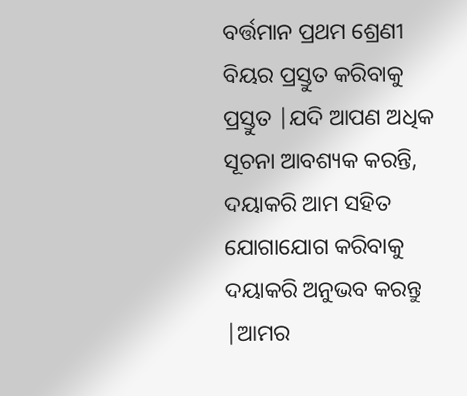ବର୍ତ୍ତମାନ ପ୍ରଥମ ଶ୍ରେଣୀ ବିୟର ପ୍ରସ୍ତୁତ କରିବାକୁ ପ୍ରସ୍ତୁତ |ଯଦି ଆପଣ ଅଧିକ ସୂଚନା ଆବଶ୍ୟକ କରନ୍ତି, ଦୟାକରି ଆମ ସହିତ ଯୋଗାଯୋଗ କରିବାକୁ ଦୟାକରି ଅନୁଭବ କରନ୍ତୁ |ଆମର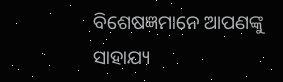ବିଶେଷଜ୍ଞମାନେ ଆପଣଙ୍କୁ ସାହାଯ୍ୟ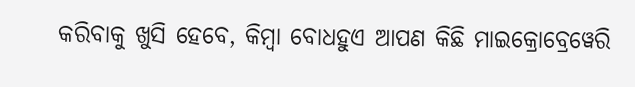କରିବାକୁ ଖୁସି ହେବେ, କିମ୍ବା ବୋଧହୁଏ ଆପଣ କିଛି ମାଇକ୍ରୋବ୍ରେୱେରି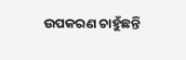ଉପକରଣ ଚାହୁଁଛନ୍ତି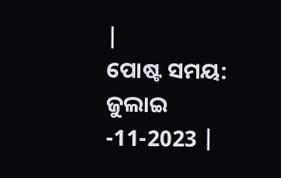|
ପୋଷ୍ଟ ସମୟ: ଜୁଲାଇ -11-2023 |